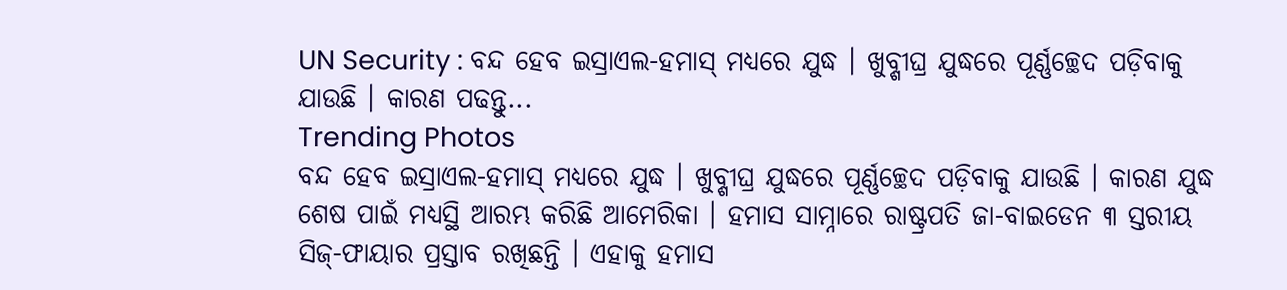UN Security : ବନ୍ଦ ହେବ ଇସ୍ରାଏଲ-ହମାସ୍ ମଧ୍ୟରେ ଯୁଦ୍ଧ । ଖୁବ୍ଶୀଘ୍ର ଯୁଦ୍ଧରେ ପୂର୍ଣ୍ଣଚ୍ଛେଦ ପଡ଼ିବାକୁ ଯାଉଛି । କାରଣ ପଢନ୍ତୁ...
Trending Photos
ବନ୍ଦ ହେବ ଇସ୍ରାଏଲ-ହମାସ୍ ମଧ୍ୟରେ ଯୁଦ୍ଧ । ଖୁବ୍ଶୀଘ୍ର ଯୁଦ୍ଧରେ ପୂର୍ଣ୍ଣଚ୍ଛେଦ ପଡ଼ିବାକୁ ଯାଉଛି । କାରଣ ଯୁଦ୍ଧ ଶେଷ ପାଇଁ ମଧ୍ୟସ୍ଥି ଆରମ୍ଭ କରିଛି ଆମେରିକା । ହମାସ ସାମ୍ନାରେ ରାଷ୍ଟ୍ରପତି ଜା-ବାଇଡେନ ୩ ସ୍ତରୀୟ ସିଜ୍-ଫାୟାର ପ୍ରସ୍ତାବ ରଖିଛନ୍ତି । ଏହାକୁ ହମାସ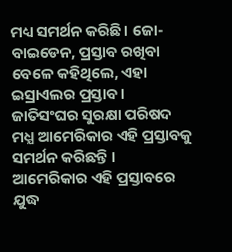ମଧ୍ୟ ସମର୍ଥନ କରିଛି। ଜୋ-ବାଇଡେନ, ପ୍ରସ୍ତାବ ରଖିବା ବେଳେ କହିଥିଲେ, ଏହା ଇସ୍ରାଏଲର ପ୍ରସ୍ତାବ । ଜାତିସଂଘର ସୁରକ୍ଷା ପରିଷଦ ମଧ୍ଯ ଆମେରିକାର ଏହି ପ୍ରସ୍ତାବକୁ ସମର୍ଥନ କରିଛନ୍ତି ।
ଆମେରିକାର ଏହି ପ୍ରସ୍ତାବରେ ଯୁଦ୍ଧ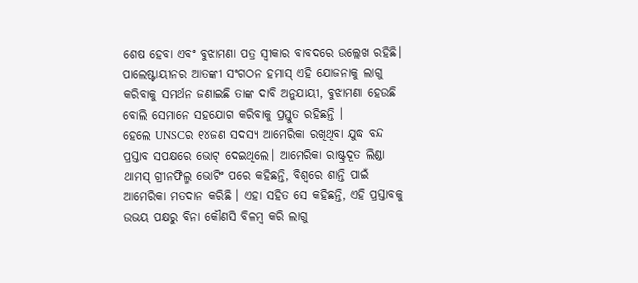ଶେଷ ହେବା ଏବଂ ବୁଝାମଣା ପତ୍ର ସ୍ଵୀକାର ବାବଦରେ ଉଲ୍ଲେଖ ରହିଛି। ପାଲେଷ୍ଟାୟୀନର ଆତଙ୍କୀ ସଂଗଠନ ହମାସ୍ ଏହି ଯୋଜନାକୁ ଲାଗୁ କରିବାକୁ ସମର୍ଥନ ଜଣାଇଛି ତାଙ୍କ ଦାବି ଅନୁଯାୟୀ, ବୁଝାମଣା ହେଉଛି ବୋଲି ସେମାନେ ସହଯୋଗ କରିବାକୁ ପ୍ରସ୍ତୁତ ରହିଛନ୍ତି ।
ହେଲେ UNSCର ୧୪ଜଣ ସଦସ୍ୟ ଆମେରିକା ରଖିଥିବା ଯୁଦ୍ଧ ବନ୍ଦ ପ୍ରସ୍ତାବ ସପକ୍ଷରେ ଭୋଟ୍ ଦେଇଥିଲେ। ଆମେରିକା ରାଷ୍ଟ୍ରଦୂତ ଲିଣ୍ଡା ଥାମସ୍ ଗ୍ରୀନଫିଲ୍ମ ଭୋଟିଂ ପରେ କହିଛନ୍ତି, ବିଶ୍ବରେ ଶାନ୍ତି ପାଇଁ ଆମେରିକା ମତଦାନ କରିଛି । ଏହା ସହିତ ସେ କହିଛନ୍ତି, ଏହି ପ୍ରସ୍ତାବକୁ ଉଭୟ ପକ୍ଷରୁ ବିନା କୌଣସି ବିଳମ୍ବ କରି ଲାଗୁ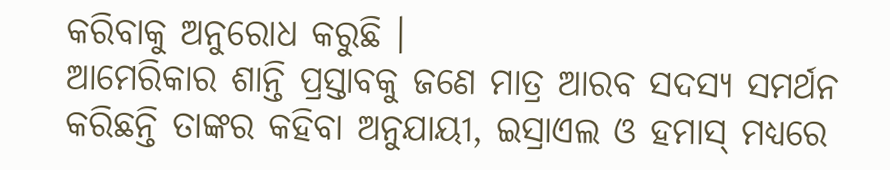କରିବାକୁ ଅନୁରୋଧ କରୁଛି ।
ଆମେରିକାର ଶାନ୍ତି ପ୍ରସ୍ତାବକୁ ଜଣେ ମାତ୍ର ଆରବ ସଦସ୍ୟ ସମର୍ଥନ କରିଛନ୍ତି ତାଙ୍କର କହିବା ଅନୁଯାୟୀ, ଇସ୍ରାଏଲ ଓ ହମାସ୍ ମଧ୍ଯରେ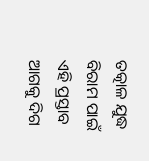ତତ୍କାଳ ଯୁଦ୍ଧ ବିରାମ ପାଇଁ ଏହି ପ୍ରସ୍ତାବ ଆଗକୁ ଦିଗ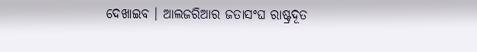ଦେଖାଇବ । ଆଲଜରିଆର ଜତାସଂଘ ରାଷ୍ଟ୍ରଦୂତ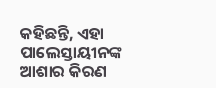କହିଛନ୍ତି, ଏହା ପାଲେସ୍ତାୟୀନଙ୍କ ଆଶାର କିରଣ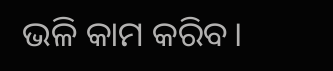ଭଳି କାମ କରିବ।